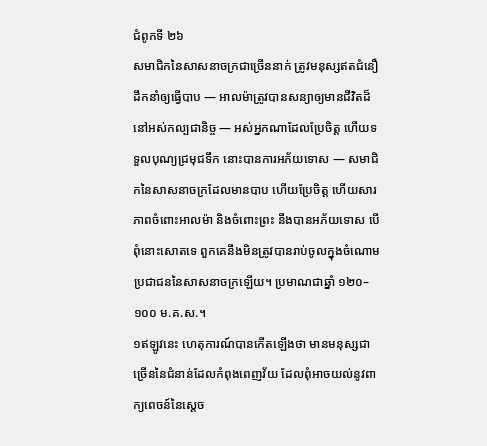ជំពូកទី ២៦
សមាជិកនៃសាសនាចក្រជាច្រើននាក់ ត្រូវមនុស្សឥតជំនឿដឹកនាំឲ្យធ្វើបាប — អាលម៉ាត្រូវបានសន្យាឲ្យមានជីវិតដ៏នៅអស់កល្បជានិច្ច — អស់អ្នកណាដែលប្រែចិត្ត ហើយទទួលបុណ្យជ្រមុជទឹក នោះបានការអភ័យទោស — សមាជិកនៃសាសនាចក្រដែលមានបាប ហើយប្រែចិត្ត ហើយសារភាពចំពោះអាលម៉ា និងចំពោះព្រះ នឹងបានអភ័យទោស បើពុំនោះសោតទេ ពួកគេនឹងមិនត្រូវបានរាប់ចូលក្នុងចំណោមប្រជាជននៃសាសនាចក្រឡើយ។ ប្រមាណជាឆ្នាំ ១២០–១០០ ម.គ.ស.។
១ឥឡូវនេះ ហេតុការណ៍បានកើតឡើងថា មានមនុស្សជាច្រើននៃជំនាន់ដែលកំពុងពេញវ័យ ដែលពុំអាចយល់នូវពាក្យពេចន៍នៃស្ដេច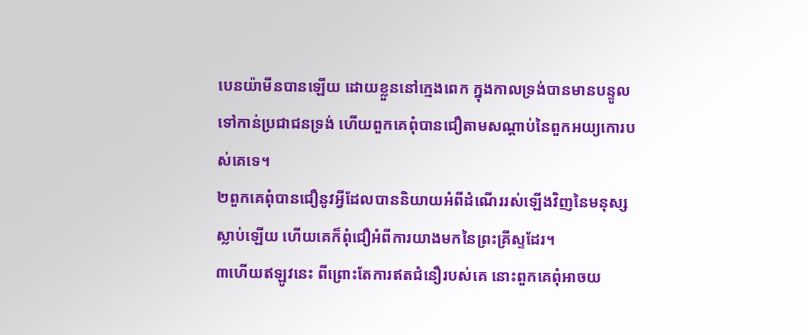បេនយ៉ាមីនបានឡើយ ដោយខ្លួននៅក្មេងពេក ក្នុងកាលទ្រង់បានមានបន្ទូលទៅកាន់ប្រជាជនទ្រង់ ហើយពួកគេពុំបានជឿតាមសណ្ដាប់នៃពួកអយ្យកោរបស់គេទេ។
២ពួកគេពុំបានជឿនូវអ្វីដែលបាននិយាយអំពីដំណើររស់ឡើងវិញនៃមនុស្សស្លាប់ឡើយ ហើយគេក៏ពុំជឿអំពីការយាងមកនៃព្រះគ្រីស្ទដែរ។
៣ហើយឥឡូវនេះ ពីព្រោះតែការឥតជំនឿរបស់គេ នោះពួកគេពុំអាចយ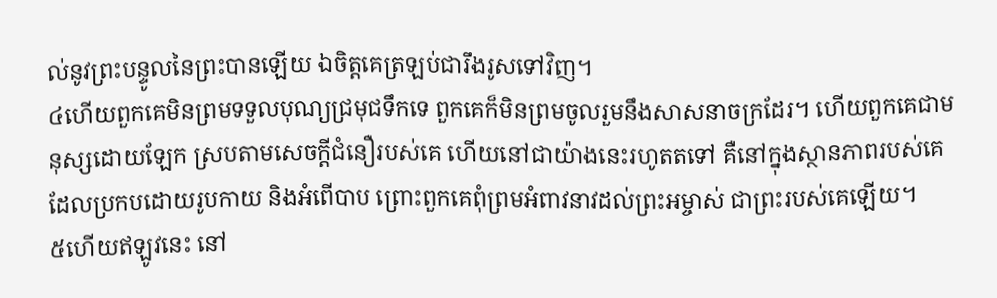ល់នូវព្រះបន្ទូលនៃព្រះបានឡើយ ឯចិត្តគេត្រឡប់ជារឹងរូសទៅវិញ។
៤ហើយពួកគេមិនព្រមទទួលបុណ្យជ្រមុជទឹកទេ ពួកគេក៏មិនព្រមចូលរួមនឹងសាសនាចក្រដែរ។ ហើយពួកគេជាមនុស្សដោយឡែក ស្របតាមសេចក្ដីជំនឿរបស់គេ ហើយនៅជាយ៉ាងនេះរហូតតទៅ គឺនៅក្នុងស្ថានភាពរបស់គេដែលប្រកបដោយរូបកាយ និងអំពើបាប ព្រោះពួកគេពុំព្រមអំពាវនាវដល់ព្រះអម្ចាស់ ជាព្រះរបស់គេឡើយ។
៥ហើយឥឡូវនេះ នៅ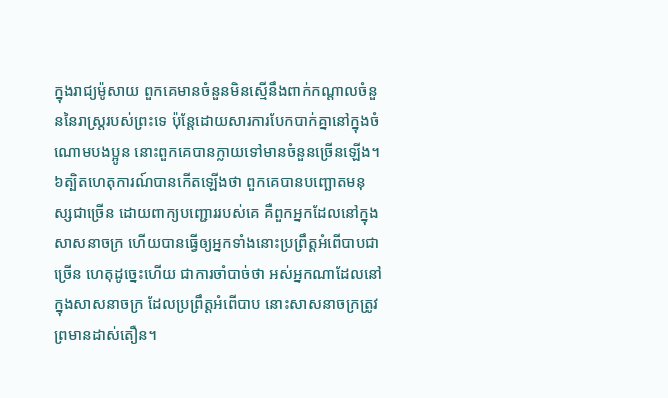ក្នុងរាជ្យម៉ូសាយ ពួកគេមានចំនួនមិនស្មើនឹងពាក់កណ្ដាលចំនួននៃរាស្ត្ររបស់ព្រះទេ ប៉ុន្តែដោយសារការបែកបាក់គ្នានៅក្នុងចំណោមបងប្អូន នោះពួកគេបានក្លាយទៅមានចំនួនច្រើនឡើង។
៦ត្បិតហេតុការណ៍បានកើតឡើងថា ពួកគេបានបញ្ឆោតមនុស្សជាច្រើន ដោយពាក្យបញ្ជោររបស់គេ គឺពួកអ្នកដែលនៅក្នុងសាសនាចក្រ ហើយបានធ្វើឲ្យអ្នកទាំងនោះប្រព្រឹត្តអំពើបាបជាច្រើន ហេតុដូច្នេះហើយ ជាការចាំបាច់ថា អស់អ្នកណាដែលនៅក្នុងសាសនាចក្រ ដែលប្រព្រឹត្តអំពើបាប នោះសាសនាចក្រត្រូវព្រមានដាស់តឿន។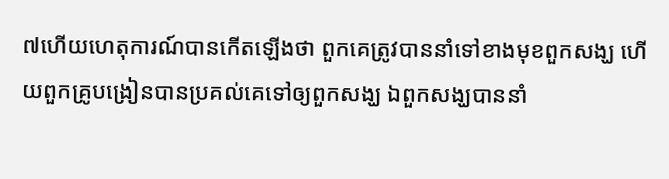៧ហើយហេតុការណ៍បានកើតឡើងថា ពួកគេត្រូវបាននាំទៅខាងមុខពួកសង្ឃ ហើយពួកគ្រូបង្រៀនបានប្រគល់គេទៅឲ្យពួកសង្ឃ ឯពួកសង្ឃបាននាំ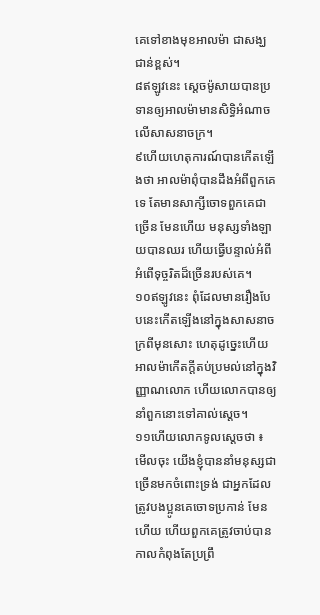គេទៅខាងមុខអាលម៉ា ជាសង្ឃជាន់ខ្ពស់។
៨ឥឡូវនេះ ស្ដេចម៉ូសាយបានប្រទានឲ្យអាលម៉ាមានសិទ្ធិអំណាចលើសាសនាចក្រ។
៩ហើយហេតុការណ៍បានកើតឡើងថា អាលម៉ាពុំបានដឹងអំពីពួកគេទេ តែមានសាក្សីចោទពួកគេជាច្រើន មែនហើយ មនុស្សទាំងឡាយបានឈរ ហើយធ្វើបន្ទាល់អំពីអំពើទុច្ចរិតដ៏ច្រើនរបស់គេ។
១០ឥឡូវនេះ ពុំដែលមានរឿងបែបនេះកើតឡើងនៅក្នុងសាសនាចក្រពីមុនសោះ ហេតុដូច្នេះហើយ អាលម៉ាកើតក្ដីតប់ប្រមល់នៅក្នុងវិញ្ញាណលោក ហើយលោកបានឲ្យនាំពួកនោះទៅគាល់ស្ដេច។
១១ហើយលោកទូលស្ដេចថា ៖ មើលចុះ យើងខ្ញុំបាននាំមនុស្សជាច្រើនមកចំពោះទ្រង់ ជាអ្នកដែលត្រូវបងប្អូនគេចោទប្រកាន់ មែនហើយ ហើយពួកគេត្រូវចាប់បានកាលកំពុងតែប្រព្រឹ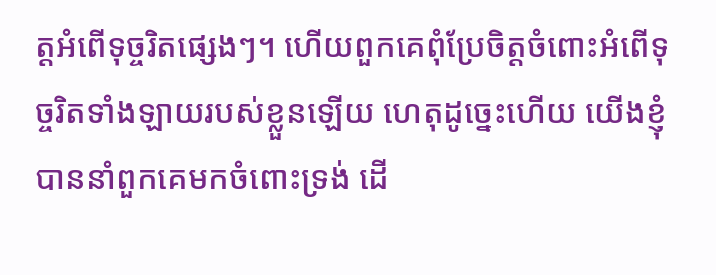ត្តអំពើទុច្ចរិតផ្សេងៗ។ ហើយពួកគេពុំប្រែចិត្តចំពោះអំពើទុច្ចរិតទាំងឡាយរបស់ខ្លួនឡើយ ហេតុដូច្នេះហើយ យើងខ្ញុំបាននាំពួកគេមកចំពោះទ្រង់ ដើ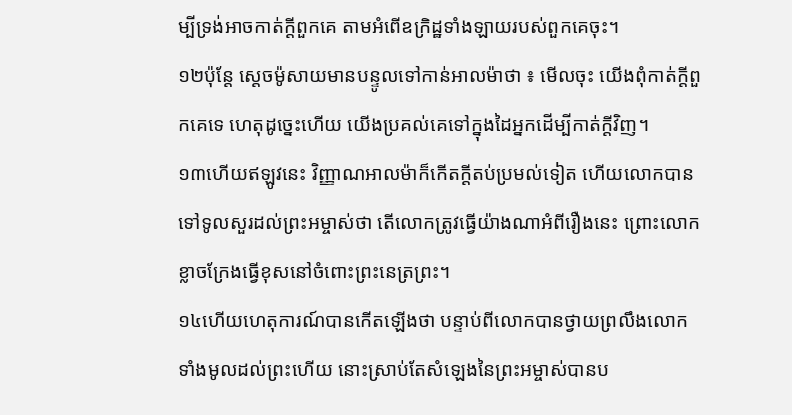ម្បីទ្រង់អាចកាត់ក្ដីពួកគេ តាមអំពើឧក្រិដ្ឋទាំងឡាយរបស់ពួកគេចុះ។
១២ប៉ុន្តែ ស្ដេចម៉ូសាយមានបន្ទូលទៅកាន់អាលម៉ាថា ៖ មើលចុះ យើងពុំកាត់ក្ដីពួកគេទេ ហេតុដូច្នេះហើយ យើងប្រគល់គេទៅក្នុងដៃអ្នកដើម្បីកាត់ក្ដីវិញ។
១៣ហើយឥឡូវនេះ វិញ្ញាណអាលម៉ាក៏កើតក្ដីតប់ប្រមល់ទៀត ហើយលោកបានទៅទូលសួរដល់ព្រះអម្ចាស់ថា តើលោកត្រូវធ្វើយ៉ាងណាអំពីរឿងនេះ ព្រោះលោកខ្លាចក្រែងធ្វើខុសនៅចំពោះព្រះនេត្រព្រះ។
១៤ហើយហេតុការណ៍បានកើតឡើងថា បន្ទាប់ពីលោកបានថ្វាយព្រលឹងលោកទាំងមូលដល់ព្រះហើយ នោះស្រាប់តែសំឡេងនៃព្រះអម្ចាស់បានប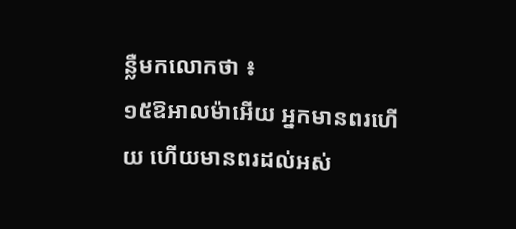ន្លឺមកលោកថា ៖
១៥ឱអាលម៉ាអើយ អ្នកមានពរហើយ ហើយមានពរដល់អស់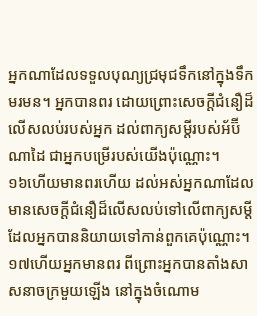អ្នកណាដែលទទួលបុណ្យជ្រមុជទឹកនៅក្នុងទឹកមរមន។ អ្នកបានពរ ដោយព្រោះសេចក្ដីជំនឿដ៏លើសលប់របស់អ្នក ដល់ពាក្យសម្ដីរបស់អ័ប៊ីណាដៃ ជាអ្នកបម្រើរបស់យើងប៉ុណ្ណោះ។
១៦ហើយមានពរហើយ ដល់អស់អ្នកណាដែលមានសេចក្ដីជំនឿដ៏លើសលប់ទៅលើពាក្យសម្ដី ដែលអ្នកបាននិយាយទៅកាន់ពួកគេប៉ុណ្ណោះ។
១៧ហើយអ្នកមានពរ ពីព្រោះអ្នកបានតាំងសាសនាចក្រមួយឡើង នៅក្នុងចំណោម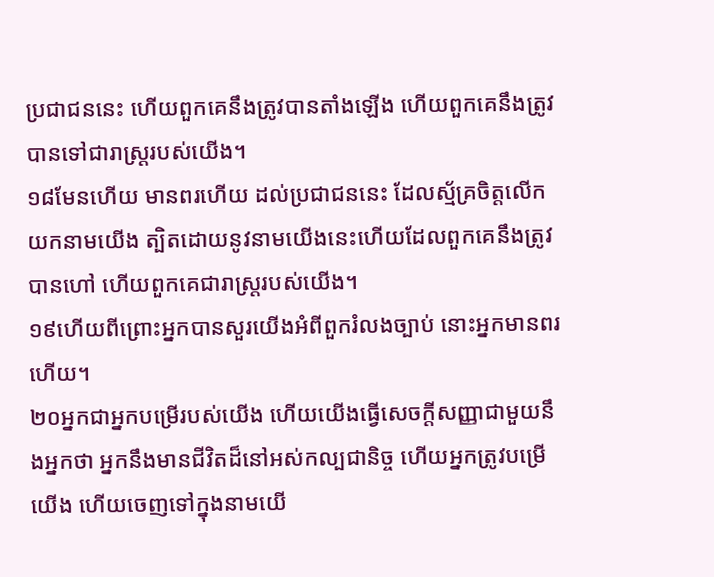ប្រជាជននេះ ហើយពួកគេនឹងត្រូវបានតាំងឡើង ហើយពួកគេនឹងត្រូវបានទៅជារាស្ត្ររបស់យើង។
១៨មែនហើយ មានពរហើយ ដល់ប្រជាជននេះ ដែលស្ម័គ្រចិត្តលើកយកនាមយើង ត្បិតដោយនូវនាមយើងនេះហើយដែលពួកគេនឹងត្រូវបានហៅ ហើយពួកគេជារាស្ត្ររបស់យើង។
១៩ហើយពីព្រោះអ្នកបានសួរយើងអំពីពួករំលងច្បាប់ នោះអ្នកមានពរហើយ។
២០អ្នកជាអ្នកបម្រើរបស់យើង ហើយយើងធ្វើសេចក្ដីសញ្ញាជាមួយនឹងអ្នកថា អ្នកនឹងមានជីវិតដ៏នៅអស់កល្បជានិច្ច ហើយអ្នកត្រូវបម្រើយើង ហើយចេញទៅក្នុងនាមយើ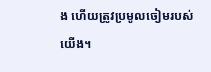ង ហើយត្រូវប្រមូលចៀមរបស់យើង។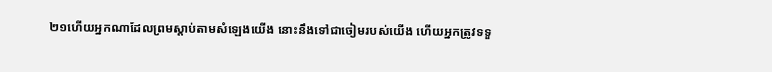២១ហើយអ្នកណាដែលព្រមស្ដាប់តាមសំឡេងយើង នោះនឹងទៅជាចៀមរបស់យើង ហើយអ្នកត្រូវទទួ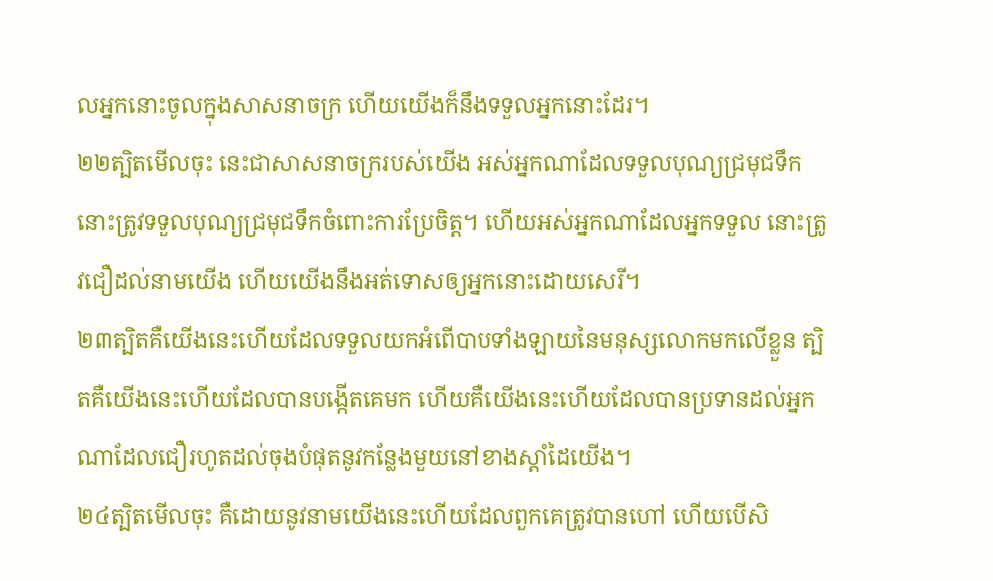លអ្នកនោះចូលក្នុងសាសនាចក្រ ហើយយើងក៏នឹងទទួលអ្នកនោះដែរ។
២២ត្បិតមើលចុះ នេះជាសាសនាចក្ររបស់យើង អស់អ្នកណាដែលទទួលបុណ្យជ្រមុជទឹក នោះត្រូវទទួលបុណ្យជ្រមុជទឹកចំពោះការប្រែចិត្ត។ ហើយអស់អ្នកណាដែលអ្នកទទួល នោះត្រូវជឿដល់នាមយើង ហើយយើងនឹងអត់ទោសឲ្យអ្នកនោះដោយសេរី។
២៣ត្បិតគឺយើងនេះហើយដែលទទួលយកអំពើបាបទាំងឡាយនៃមនុស្សលោកមកលើខ្លួន ត្បិតគឺយើងនេះហើយដែលបានបង្កើតគេមក ហើយគឺយើងនេះហើយដែលបានប្រទានដល់អ្នកណាដែលជឿរហូតដល់ចុងបំផុតនូវកន្លែងមួយនៅខាងស្ដាំដៃយើង។
២៤ត្បិតមើលចុះ គឺដោយនូវនាមយើងនេះហើយដែលពួកគេត្រូវបានហៅ ហើយបើសិ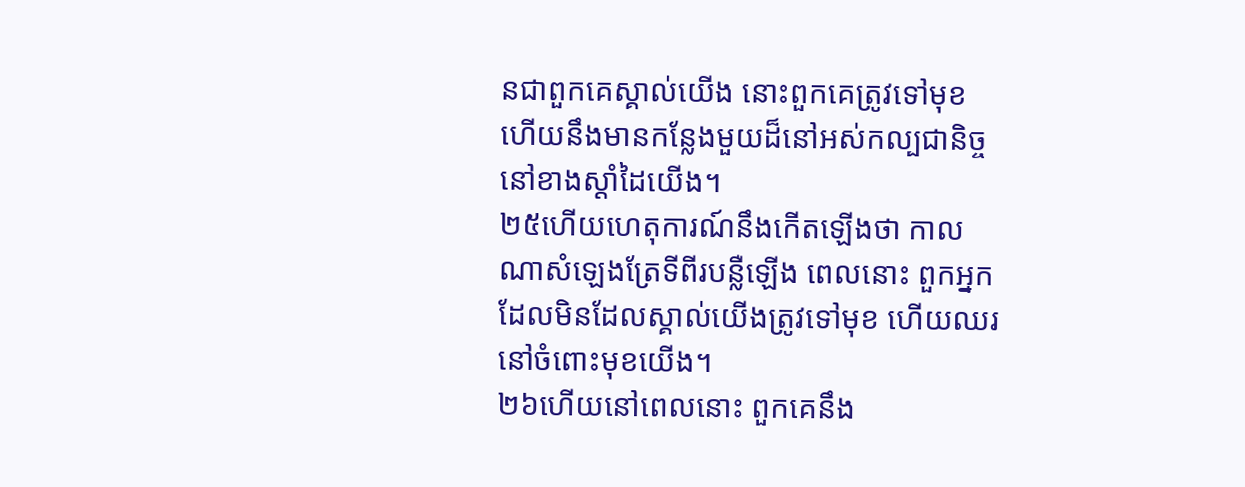នជាពួកគេស្គាល់យើង នោះពួកគេត្រូវទៅមុខ ហើយនឹងមានកន្លែងមួយដ៏នៅអស់កល្បជានិច្ច នៅខាងស្ដាំដៃយើង។
២៥ហើយហេតុការណ៍នឹងកើតឡើងថា កាលណាសំឡេងត្រែទីពីរបន្លឺឡើង ពេលនោះ ពួកអ្នកដែលមិនដែលស្គាល់យើងត្រូវទៅមុខ ហើយឈរនៅចំពោះមុខយើង។
២៦ហើយនៅពេលនោះ ពួកគេនឹង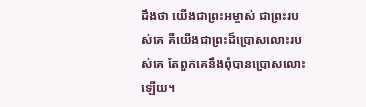ដឹងថា យើងជាព្រះអម្ចាស់ ជាព្រះរបស់គេ គឺយើងជាព្រះដ៏ប្រោសលោះរបស់គេ តែពួកគេនឹងពុំបានប្រោសលោះឡើយ។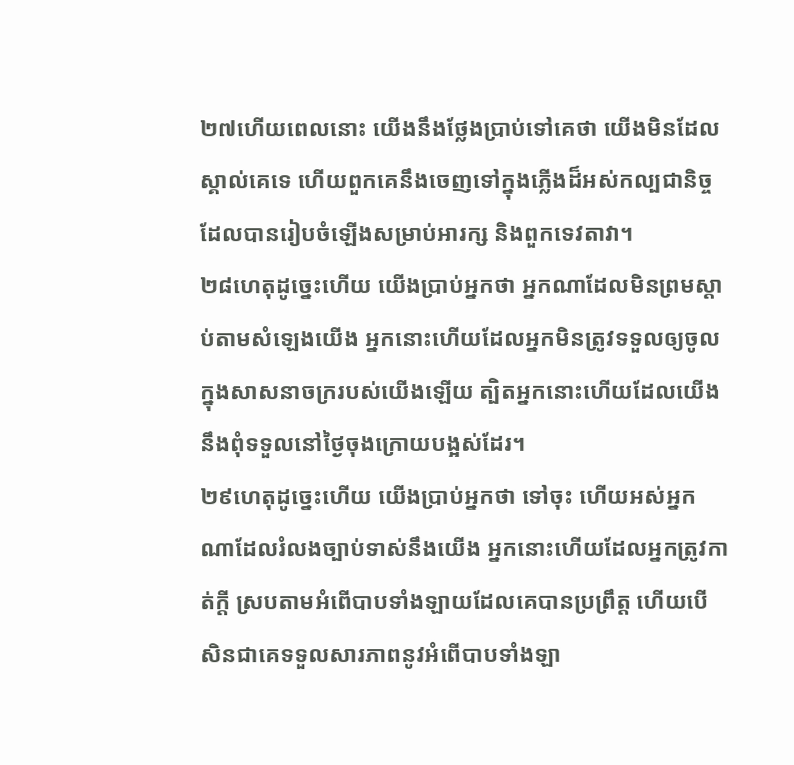២៧ហើយពេលនោះ យើងនឹងថ្លែងប្រាប់ទៅគេថា យើងមិនដែលស្គាល់គេទេ ហើយពួកគេនឹងចេញទៅក្នុងភ្លើងដ៏អស់កល្បជានិច្ច ដែលបានរៀបចំឡើងសម្រាប់អារក្ស និងពួកទេវតាវា។
២៨ហេតុដូច្នេះហើយ យើងប្រាប់អ្នកថា អ្នកណាដែលមិនព្រមស្ដាប់តាមសំឡេងយើង អ្នកនោះហើយដែលអ្នកមិនត្រូវទទួលឲ្យចូលក្នុងសាសនាចក្ររបស់យើងឡើយ ត្បិតអ្នកនោះហើយដែលយើងនឹងពុំទទួលនៅថ្ងៃចុងក្រោយបង្អស់ដែរ។
២៩ហេតុដូច្នេះហើយ យើងប្រាប់អ្នកថា ទៅចុះ ហើយអស់អ្នកណាដែលរំលងច្បាប់ទាស់នឹងយើង អ្នកនោះហើយដែលអ្នកត្រូវកាត់ក្ដី ស្របតាមអំពើបាបទាំងឡាយដែលគេបានប្រព្រឹត្ត ហើយបើសិនជាគេទទួលសារភាពនូវអំពើបាបទាំងឡា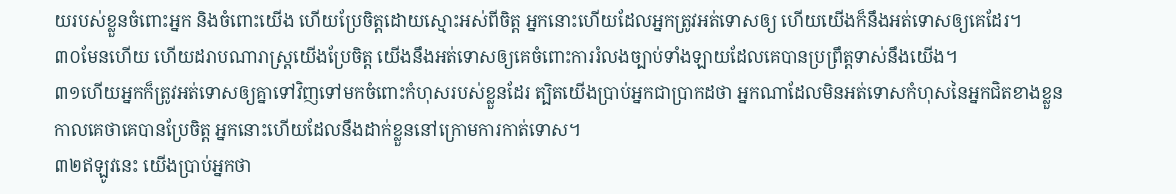យរបស់ខ្លួនចំពោះអ្នក និងចំពោះយើង ហើយប្រែចិត្តដោយស្មោះអស់ពីចិត្ត អ្នកនោះហើយដែលអ្នកត្រូវអត់ទោសឲ្យ ហើយយើងក៏នឹងអត់ទោសឲ្យគេដែរ។
៣០មែនហើយ ហើយដរាបណារាស្ត្រយើងប្រែចិត្ត យើងនឹងអត់ទោសឲ្យគេចំពោះការរំលងច្បាប់ទាំងឡាយដែលគេបានប្រព្រឹត្តទាស់នឹងយើង។
៣១ហើយអ្នកក៏ត្រូវអត់ទោសឲ្យគ្នាទៅវិញទៅមកចំពោះកំហុសរបស់ខ្លួនដែរ ត្បិតយើងប្រាប់អ្នកជាប្រាកដថា អ្នកណាដែលមិនអត់ទោសកំហុសនៃអ្នកជិតខាងខ្លួន កាលគេថាគេបានប្រែចិត្ត អ្នកនោះហើយដែលនឹងដាក់ខ្លួននៅក្រោមការកាត់ទោស។
៣២ឥឡូវនេះ យើងប្រាប់អ្នកថា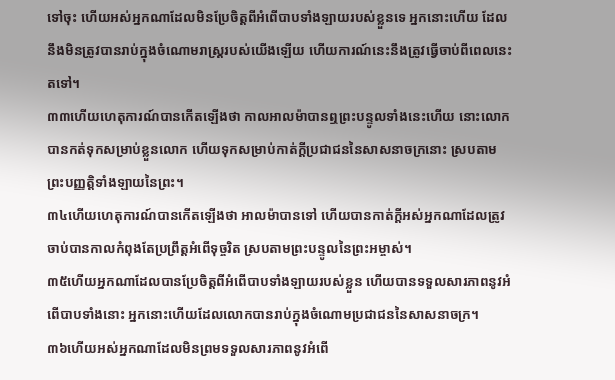ទៅចុះ ហើយអស់អ្នកណាដែលមិនប្រែចិត្តពីអំពើបាបទាំងឡាយរបស់ខ្លួនទេ អ្នកនោះហើយ ដែលនឹងមិនត្រូវបានរាប់ក្នុងចំណោមរាស្ត្ររបស់យើងឡើយ ហើយការណ៍នេះនឹងត្រូវធ្វើចាប់ពីពេលនេះតទៅ។
៣៣ហើយហេតុការណ៍បានកើតឡើងថា កាលអាលម៉ាបានឮព្រះបន្ទូលទាំងនេះហើយ នោះលោកបានកត់ទុកសម្រាប់ខ្លួនលោក ហើយទុកសម្រាប់កាត់ក្ដីប្រជាជននៃសាសនាចក្រនោះ ស្របតាមព្រះបញ្ញត្តិទាំងឡាយនៃព្រះ។
៣៤ហើយហេតុការណ៍បានកើតឡើងថា អាលម៉ាបានទៅ ហើយបានកាត់ក្ដីអស់អ្នកណាដែលត្រូវចាប់បានកាលកំពុងតែប្រព្រឹត្តអំពើទុច្ចរិត ស្របតាមព្រះបន្ទូលនៃព្រះអម្ចាស់។
៣៥ហើយអ្នកណាដែលបានប្រែចិត្តពីអំពើបាបទាំងឡាយរបស់ខ្លួន ហើយបានទទួលសារភាពនូវអំពើបាបទាំងនោះ អ្នកនោះហើយដែលលោកបានរាប់ក្នុងចំណោមប្រជាជននៃសាសនាចក្រ។
៣៦ហើយអស់អ្នកណាដែលមិនព្រមទទួលសារភាពនូវអំពើ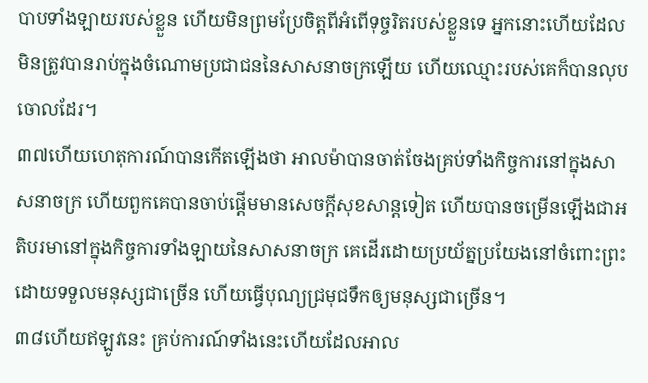បាបទាំងឡាយរបស់ខ្លួន ហើយមិនព្រមប្រែចិត្តពីអំពើទុច្ចរិតរបស់ខ្លួនទេ អ្នកនោះហើយដែលមិនត្រូវបានរាប់ក្នុងចំណោមប្រជាជននៃសាសនាចក្រឡើយ ហើយឈ្មោះរបស់គេក៏បានលុបចោលដែរ។
៣៧ហើយហេតុការណ៍បានកើតឡើងថា អាលម៉ាបានចាត់ចែងគ្រប់ទាំងកិច្ចការនៅក្នុងសាសនាចក្រ ហើយពួកគេបានចាប់ផ្ដើមមានសេចក្ដីសុខសាន្តទៀត ហើយបានចម្រើនឡើងជាអតិបរមានៅក្នុងកិច្ចការទាំងឡាយនៃសាសនាចក្រ គេដើរដោយប្រយ័ត្នប្រយែងនៅចំពោះព្រះ ដោយទទួលមនុស្សជាច្រើន ហើយធ្វើបុណ្យជ្រមុជទឹកឲ្យមនុស្សជាច្រើន។
៣៨ហើយឥឡូវនេះ គ្រប់ការណ៍ទាំងនេះហើយដែលអាល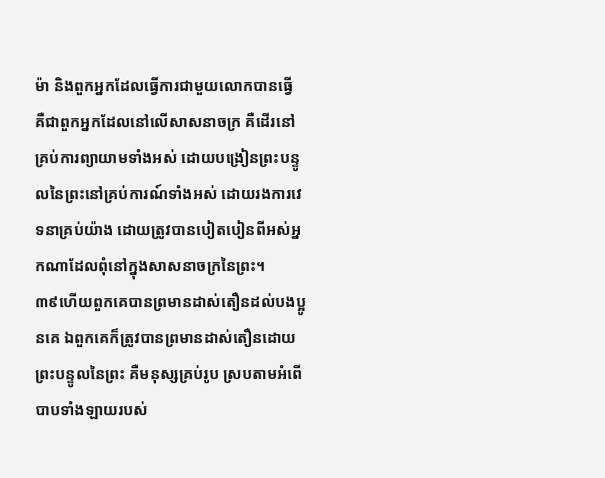ម៉ា និងពួកអ្នកដែលធ្វើការជាមួយលោកបានធ្វើ គឺជាពួកអ្នកដែលនៅលើសាសនាចក្រ គឺដើរនៅគ្រប់ការព្យាយាមទាំងអស់ ដោយបង្រៀនព្រះបន្ទូលនៃព្រះនៅគ្រប់ការណ៍ទាំងអស់ ដោយរងការវេទនាគ្រប់យ៉ាង ដោយត្រូវបានបៀតបៀនពីអស់អ្នកណាដែលពុំនៅក្នុងសាសនាចក្រនៃព្រះ។
៣៩ហើយពួកគេបានព្រមានដាស់តឿនដល់បងប្អូនគេ ឯពួកគេក៏ត្រូវបានព្រមានដាស់តឿនដោយព្រះបន្ទូលនៃព្រះ គឺមនុស្សគ្រប់រូប ស្របតាមអំពើបាបទាំងឡាយរបស់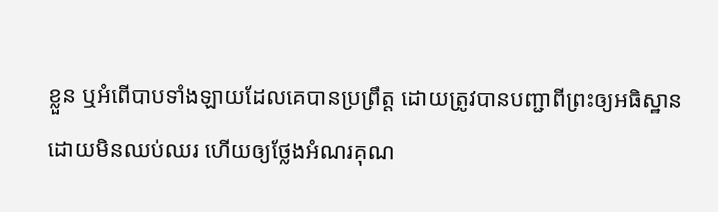ខ្លួន ឬអំពើបាបទាំងឡាយដែលគេបានប្រព្រឹត្ត ដោយត្រូវបានបញ្ជាពីព្រះឲ្យអធិស្ឋានដោយមិនឈប់ឈរ ហើយឲ្យថ្លែងអំណរគុណ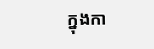ក្នុងកា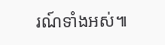រណ៍ទាំងអស់៕